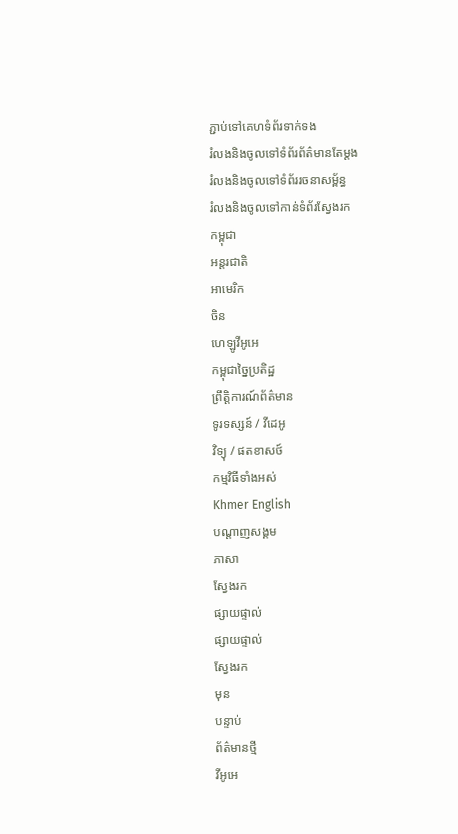ភ្ជាប់ទៅគេហទំព័រទាក់ទង
រំលងនិងចូលទៅទំព័រព័ត៌មានតែម្តង
រំលងនិងចូលទៅទំព័ររចនាសម្ព័ន្ធ
រំលងនិងចូលទៅកាន់ទំព័រស្វែងរក
កម្ពុជា
អន្តរជាតិ
អាមេរិក
ចិន
ហេឡូវីអូអេ
កម្ពុជាច្នៃប្រតិដ្ឋ
ព្រឹត្តិការណ៍ព័ត៌មាន
ទូរទស្សន៍ / វីដេអូ
វិទ្យុ / ផតខាសថ៍
កម្មវិធីទាំងអស់
Khmer English
បណ្តាញសង្គម
ភាសា
ស្វែងរក
ផ្សាយផ្ទាល់
ផ្សាយផ្ទាល់
ស្វែងរក
មុន
បន្ទាប់
ព័ត៌មានថ្មី
វីអូអេ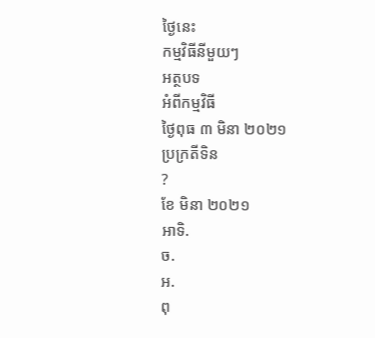ថ្ងៃនេះ
កម្មវិធីនីមួយៗ
អត្ថបទ
អំពីកម្មវិធី
ថ្ងៃពុធ ៣ មិនា ២០២១
ប្រក្រតីទិន
?
ខែ មិនា ២០២១
អាទិ.
ច.
អ.
ពុ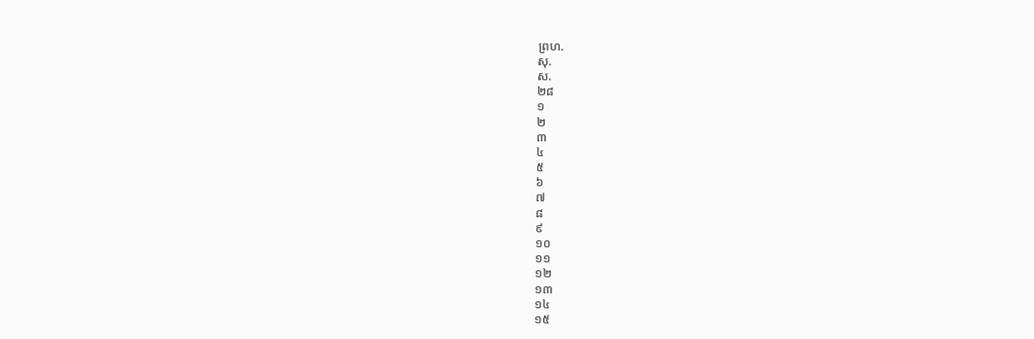ព្រហ.
សុ.
ស.
២៨
១
២
៣
៤
៥
៦
៧
៨
៩
១០
១១
១២
១៣
១៤
១៥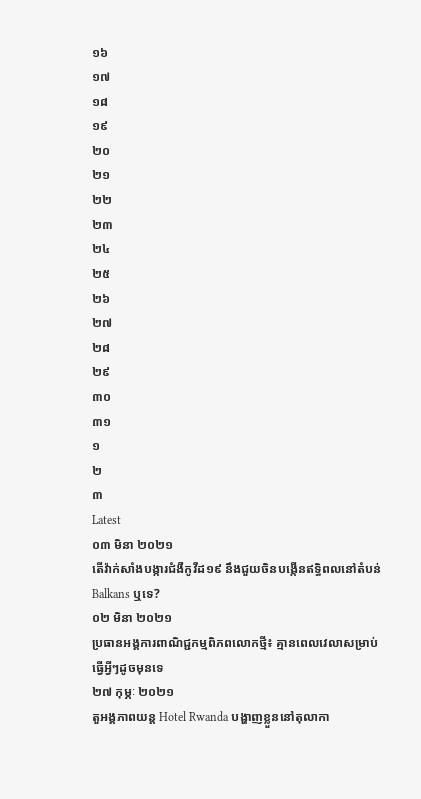១៦
១៧
១៨
១៩
២០
២១
២២
២៣
២៤
២៥
២៦
២៧
២៨
២៩
៣០
៣១
១
២
៣
Latest
០៣ មិនា ២០២១
តើវ៉ាក់សាំងបង្ការជំងឺកូវីដ១៩ នឹងជួយចិនបង្កើនឥទ្ធិពលនៅតំបន់ Balkans ឬទេ?
០២ មិនា ២០២១
ប្រធានអង្គការពាណិជ្ជកម្មពិភពលោកថ្មី៖ គ្មានពេលវេលាសម្រាប់ធ្វើអ្វីៗដូចមុនទេ
២៧ កុម្ភៈ ២០២១
តួអង្គភាពយន្ត Hotel Rwanda បង្ហាញខ្លួននៅតុលាកា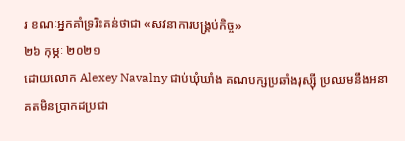រ ខណៈអ្នកគាំទ្ររិះគន់ថាជា «សវនាការបង្គ្រប់កិច្ច»
២៦ កុម្ភៈ ២០២១
ដោយលោក Alexey Navalny ជាប់ឃុំឃាំង គណបក្សប្រឆាំងរុស្ស៊ី ប្រឈមនឹងអនាគតមិនប្រាកដប្រជា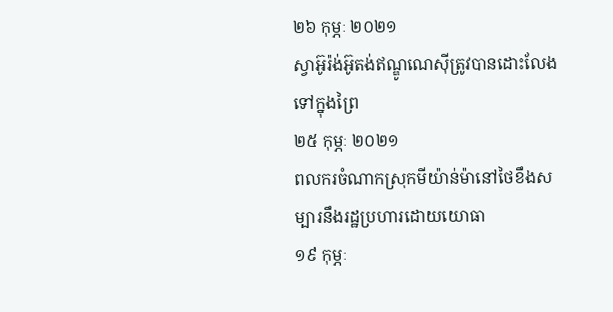២៦ កុម្ភៈ ២០២១
ស្វាអ៊ូរ៉ង់អ៊ូតង់ឥណ្ឌូណេស៊ីត្រូវបានដោះលែងទៅក្នុងព្រៃ
២៥ កុម្ភៈ ២០២១
ពលករចំណាកស្រុកមីយ៉ាន់ម៉ានៅថៃខឹងសម្បារនឹងរដ្ឋប្រហារដោយយោធា
១៩ កុម្ភៈ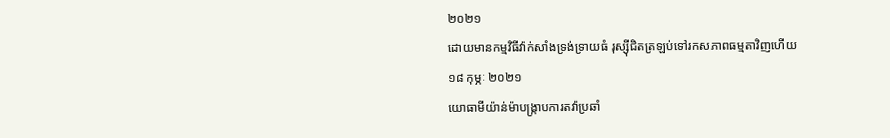២០២១
ដោយមានកម្មវិធីវ៉ាក់សាំងទ្រង់ទ្រាយធំ រុស្ស៊ីជិតត្រឡប់ទៅរកសភាពធម្មតាវិញហើយ
១៨ កុម្ភៈ ២០២១
យោធាមីយ៉ាន់ម៉ាបង្ក្រាបការតវ៉ាប្រឆាំ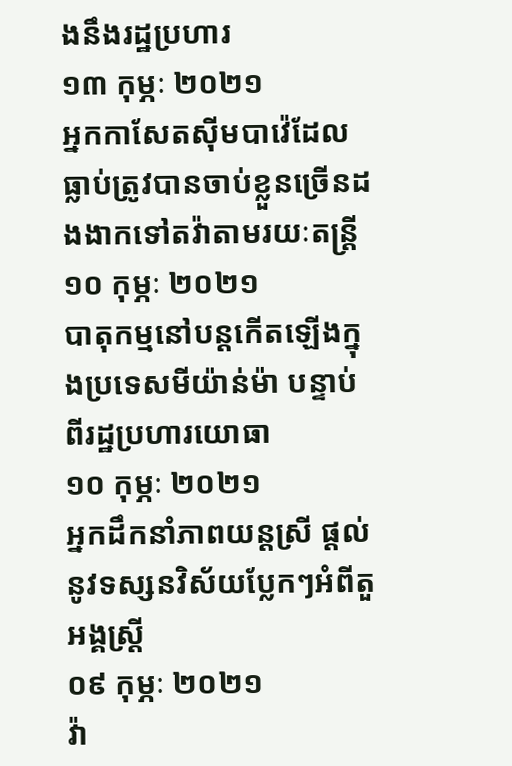ងនឹងរដ្ឋប្រហារ
១៣ កុម្ភៈ ២០២១
អ្នកកាសែតស៊ីមបាវ៉េដែលធ្លាប់ត្រូវបានចាប់ខ្លួនច្រើនដងងាកទៅតវ៉ាតាមរយៈតន្ត្រី
១០ កុម្ភៈ ២០២១
បាតុកម្មនៅបន្តកើតឡើងក្នុងប្រទេសមីយ៉ាន់ម៉ា បន្ទាប់ពីរដ្ឋប្រហារយោធា
១០ កុម្ភៈ ២០២១
អ្នកដឹកនាំភាពយន្តស្រី ផ្តល់នូវទស្សនវិស័យប្លែកៗអំពីតួអង្គស្ត្រី
០៩ កុម្ភៈ ២០២១
វ៉ា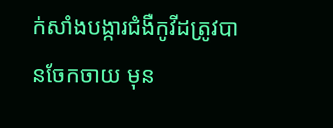ក់សាំងបង្ការជំងឺកូវីដត្រូវបានចែកចាយ មុន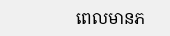ពេលមានភ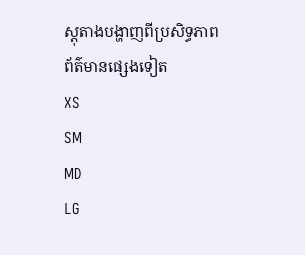ស្តុតាងបង្ហាញពីប្រសិទ្ធភាព
ព័ត៌មានផ្សេងទៀត
XS
SM
MD
LG